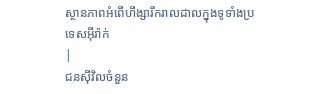ស្ថានភាពអំពើហឹង្សារីករាលដាលក្នុងទូទាំងប្រទេសអ៊ីរ៉ាក់
|
ជនស៊ីវិលចំនួន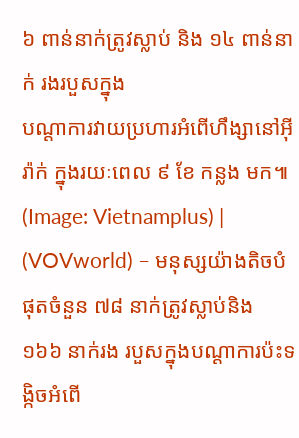៦ ពាន់នាក់ត្រូវស្លាប់ និង ១៤ ពាន់នាក់ រងរបួសក្នុង
បណ្ដាការវាយប្រហារអំពើហឹង្សានៅអ៊ីរ៉ាក់ ក្នុងរយៈពេល ៩ ខែ កន្លង មក៕
(Image: Vietnamplus) |
(VOVworld) – មនុស្សយ៉ាងតិចបំផុតចំនួន ៧៨ នាក់ត្រូវស្លាប់និង ១៦៦ នាក់រង របួសក្នុងបណ្ដាការប៉ះទង្កិចអំពើ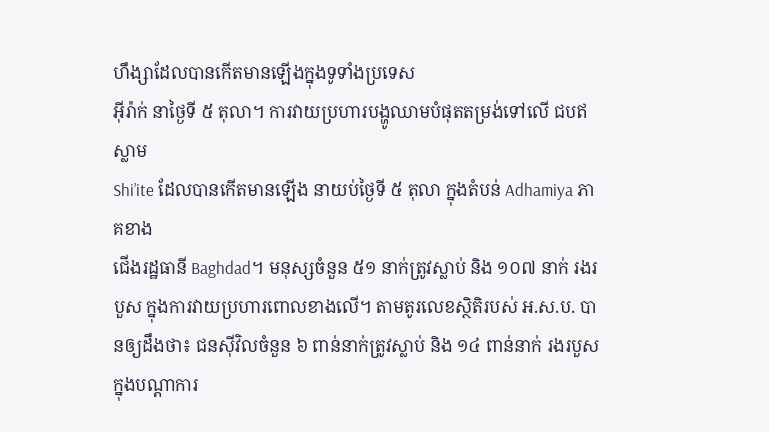ហឹង្សាដែលបានកើតមានឡើងក្នុងទូទាំងប្រទេស
អ៊ីរ៉ាក់ នាថ្ងៃទី ៥ តុលា។ ការវាយប្រហារបង្ហូឈាមបំផុតតម្រង់ទៅលើ ជបឥស្លាម
Shi’ite ដែលបានកើតមានឡើង នាយប់ថ្ងៃទី ៥ តុលា ក្នុងតំបន់ Adhamiya ភាគខាង
ជើងរដ្ឋធានី Baghdad។ មនុស្សចំនួន ៥១ នាក់ត្រូវស្លាប់ និង ១០៧ នាក់ រងរបួស ក្នុងការវាយប្រហារពោលខាងលើ។ តាមតូរលេខស្ថិតិរបស់ អ.ស.ប. បានឲ្យដឹងថា៖ ជនស៊ីវិលចំនួន ៦ ពាន់នាក់ត្រូវស្លាប់ និង ១៤ ពាន់នាក់ រងរបួសក្នុងបណ្ដាការ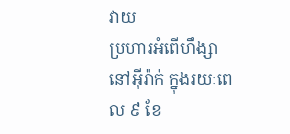វាយ
ប្រហារអំពើហឹង្សានៅអ៊ីរ៉ាក់ ក្នុងរយៈពេល ៩ ខែ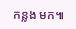កន្លង មក៕